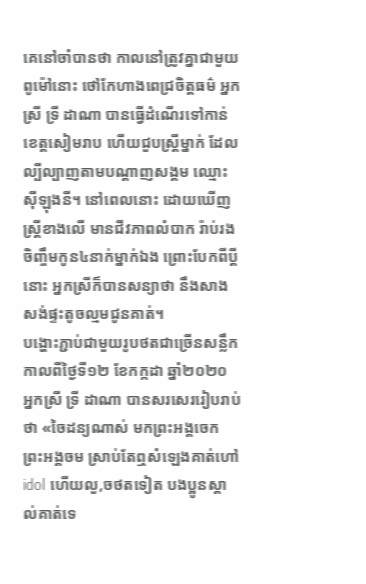គេនៅចាំបានថា កាលនៅត្រូវគ្នាជាមួយពូម៉ៅនោះ ថៅកែហាងពេជ្រចិត្តធម៌ អ្នកស្រី ទ្រី ដាណា បានធ្វើដំណើរទៅកាន់ខេត្តសៀមរាប ហើយជួបស្ត្រីម្នាក់ ដែលល្បីល្បាញតាមបណ្ដាញសង្គម ឈ្មោះស៊ីឡុងនី។ នៅពេលនោះ ដោយឃើញស្ត្រីខាងលើ មានជីវភាពលំបាក រ៉ាប់រងចិញ្ចឹមកូន៤នាក់ម្នាក់ឯង ព្រោះបែកពីប្ដីនោះ អ្នកស្រីក៏បានសន្យាថា នឹងសាងសង់ផ្ទះតូចល្មមជូនគាត់។
បង្ហោះភ្ជាប់ជាមួយរូបថតជាច្រើនសន្លឹក កាលពីថ្ងៃទី១២ ខែកក្កដា ឆ្នាំ២០២០ អ្នកស្រី ទ្រី ដាណា បានសរសេររៀបរាប់ថា «ចៃដន្យណាស់ មកព្រះអង្គចេក ព្រះអង្គចម ស្រាប់តែឮសំឡេងគាត់ហៅ idol ហើយលួ,ចថតទៀត បងប្អូនស្គាល់គាត់ទេ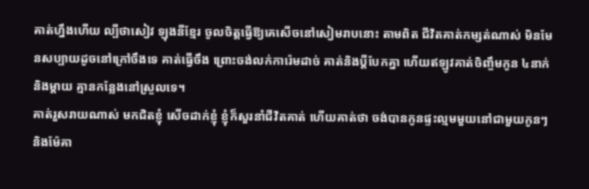គាត់ហ្នឹងហើយ ល្បីថាសៀវ ឡុងនីខ្មែរ ចូលចិត្តធ្វើឱ្យគេសើចនៅសៀមរាបនោះ តាមពិត ជីវិតគាត់កម្សត់ណាស់ មិនមែនសប្បាយដូចនៅក្រៅចឹងទេ គាត់ធ្វើចឹង ព្រោះចង់លក់ការ៉េមដាច់ គាត់និងប្ដីបែកគ្នា ហើយឥឡូវគាត់ចិញ្ចឹមកូន ៤នាក់ និងម្ដាយ គ្មានកន្លែងនៅស្រួលទេ។
គាត់រួសរាយណាស់ មកជិតខ្ញុំ សើចដាក់ខ្ញុំ ខ្ញុំក៏សួរនាំជីវិតគាត់ ហើយគាត់ថា ចង់បានកូនផ្ទះល្មមមួយនៅជាមួយកូនៗ និងម៉ែគា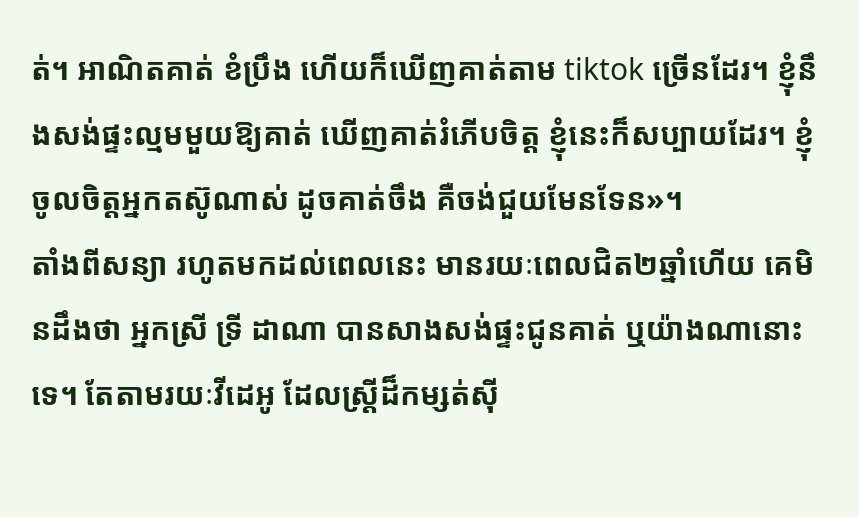ត់។ អាណិតគាត់ ខំប្រឹង ហើយក៏ឃើញគាត់តាម tiktok ច្រើនដែរ។ ខ្ញុំនឹងសង់ផ្ទះល្មមមួយឱ្យគាត់ ឃើញគាត់រំភើបចិត្ត ខ្ញុំនេះក៏សប្បាយដែរ។ ខ្ញុំចូលចិត្តអ្នកតស៊ូណាស់ ដូចគាត់ចឹង គឺចង់ជួយមែនទែន»។
តាំងពីសន្យា រហូតមកដល់ពេលនេះ មានរយៈពេលជិត២ឆ្នាំហើយ គេមិនដឹងថា អ្នកស្រី ទ្រី ដាណា បានសាងសង់ផ្ទះជូនគាត់ ឬយ៉ាងណានោះទេ។ តែតាមរយៈវីដេអូ ដែលស្ត្រីដ៏កម្សត់ស៊ី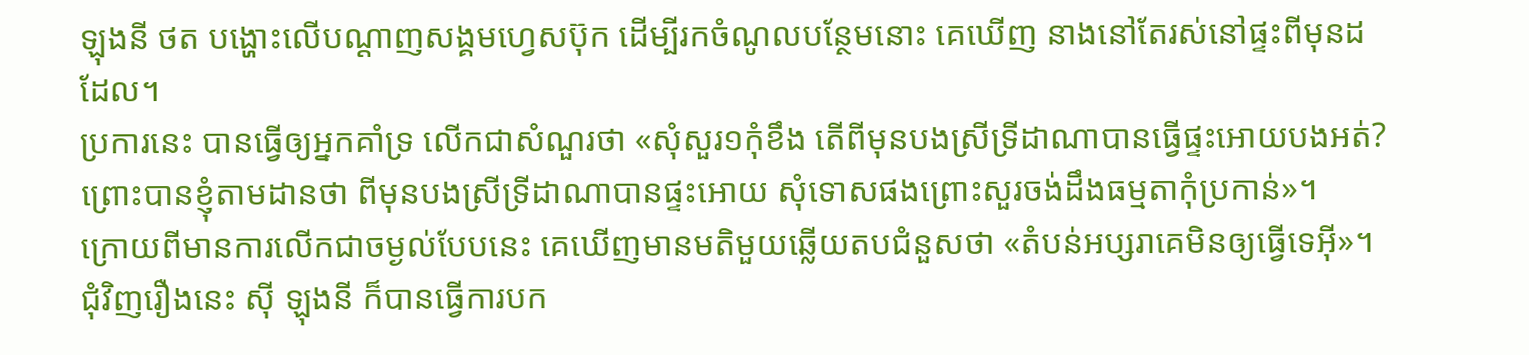ឡុងនី ថត បង្ហោះលើបណ្ដាញសង្គមហ្វេសប៊ុក ដើម្បីរកចំណូលបន្ថែមនោះ គេឃើញ នាងនៅតែរស់នៅផ្ទះពីមុនដដែល។
ប្រការនេះ បានធ្វើឲ្យអ្នកគាំទ្រ លើកជាសំណួរថា «សុំសួរ១កុំខឹង តើពីមុនបងស្រីទ្រីដាណាបានធ្វើផ្ទះអោយបងអត់?ព្រោះបានខ្ញុំតាមដានថា ពីមុនបងស្រីទ្រីដាណាបានផ្ទះអោយ សុំទោសផងព្រោះសួរចង់ដឹងធម្មតាកុំប្រកាន់»។
ក្រោយពីមានការលើកជាចម្ងល់បែបនេះ គេឃើញមានមតិមួយឆ្លើយតបជំនួសថា «តំបន់អប្សរាគេមិនឲ្យធ្វើទេអ៊ី»។ ជុំវិញរឿងនេះ ស៊ី ឡុងនី ក៏បានធ្វើការបក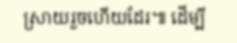ស្រាយរួចហើយដែរ៕ ដើម្បី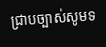ជ្រាបច្បាស់សូមទ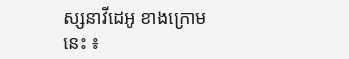ស្សនាវីដេអូ ខាងក្រោមនេះ ៖